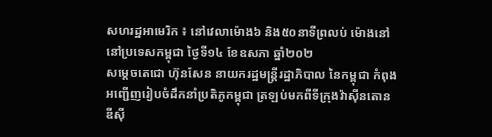សហរដ្ឋអាមេរិក ៖ នៅវេលាម៉ោង៦ និង៥០នាទីព្រលប់ ម៉ោងនៅនៅប្រទេសកម្ពុជា ថ្ងៃទី១៤ ខែឧសភា ឆ្នាំ២០២
សម្តេចតេជោ ហ៊ុនសែន នាយករដ្ឋមន្ត្រីរដ្ឋាភិបាល នៃកម្ពុជា កំពុងអញ្ជើញរៀបចំដឹកនាំប្រតិភូកម្ពុជា ត្រឡប់មកពីទីក្រុងវ៉ាស៊ីនតោន ឌីសុី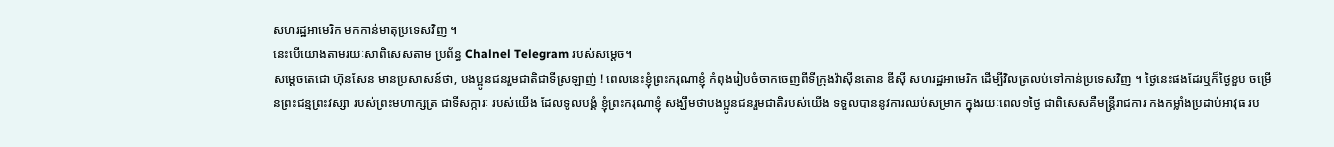សហរដ្ឋអាមេរិក មកកាន់មាតុប្រទេសវិញ ។
នេះបើយោងតាមរយៈសាពិសេសតាម ប្រព័ន្ធ Chalnel Telegram របស់សម្តេច។
សម្តេចតេជោ ហ៊ុនសែន មានប្រសាសន៍ថា, បងប្អូនជនរួមជាតិជាទីស្រឡាញ់ ! ពេលនេះខ្ញុំព្រះករុណាខ្ញុំ កំពុងរៀបចំចាកចេញពីទីក្រុងវ៉ាស៊ីនតោន ឌីស៊ី សហរដ្ឋអាមេរិក ដើម្បីវិលត្រលប់ទៅកាន់ប្រទេសវិញ ។ ថ្ងៃនេះផងដែរឬក៏ថ្ងៃខួប ចម្រើនព្រះជន្មព្រះវស្សា របស់ព្រះមហាក្សត្រ ជាទីសក្ការៈ របស់យើង ដែលទូលបង្គំ ខ្ញុំព្រះករុណាខ្ញុំ សង្ឃឹមថាបងប្អូនជនរួមជាតិរបស់យើង ទទួលបាននូវការឈប់សម្រាក ក្នុងរយៈពេល១ថ្ងៃ ជាពិសេសគឺមន្ត្រីរាជការ កងកម្លាំងប្រដាប់អាវុធ រប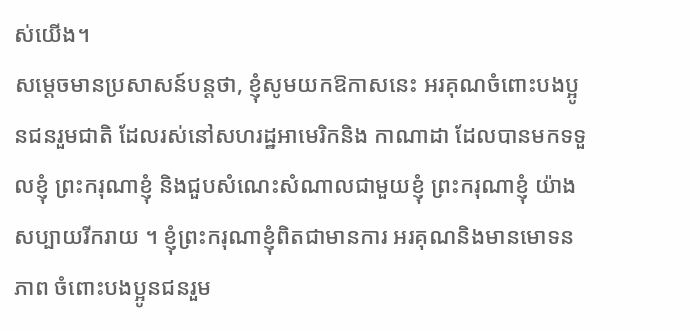ស់យើង។
សម្តេចមានប្រសាសន៍បន្តថា, ខ្ញុំសូមយកឱកាសនេះ អរគុណចំពោះបងប្អូនជនរួមជាតិ ដែលរស់នៅសហរដ្ឋអាមេរិកនិង កាណាដា ដែលបានមកទទួលខ្ញុំ ព្រះករុណាខ្ញុំ និងជួបសំណេះសំណាលជាមួយខ្ញុំ ព្រះករុណាខ្ញុំ យ៉ាងសប្បាយរីករាយ ។ ខ្ញុំព្រះករុណាខ្ញុំពិតជាមានការ អរគុណនិងមានមោទនភាព ចំពោះបងប្អូនជនរួម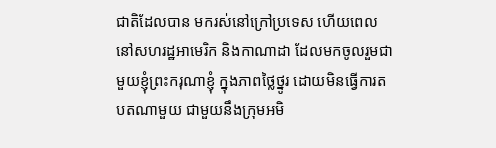ជាតិដែលបាន មករស់នៅក្រៅប្រទេស ហើយពេលនៅសហរដ្ឋអាមេរិក និងកាណាដា ដែលមកចូលរួមជាមួយខ្ញុំព្រះករុណាខ្ញុំ ក្នុងភាពថ្លៃថ្នូរ ដោយមិនធ្វើការតបតណាមួយ ជាមួយនឹងក្រុមអមិ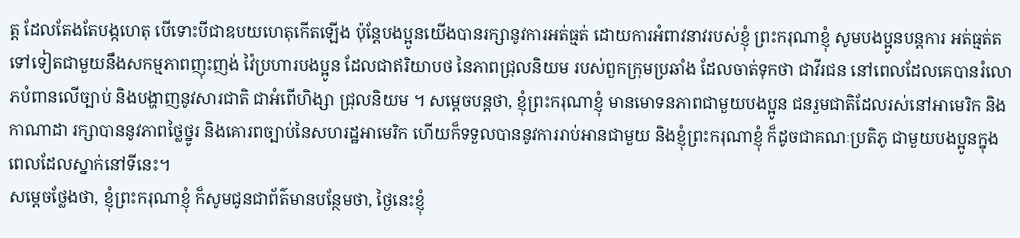ត្ត ដែលតែងតែបង្កហេតុ បើទោះបីជាឧបយហេតុកើតឡើង ប៉ុន្តែបងប្អូនយើងបានរក្សានូវការអត់ធ្មត់ ដោយការអំពាវនាវរបស់ខ្ញុំ ព្រះករុណាខ្ញុំ សូមបងប្អូនបន្តការ អត់ធ្មត់តទៅទៀតជាមួយនឹងសកម្មភាពញុះញង់ វ៉ៃប្រហារបងប្អូន ដែលជាឥរិយាបថ នៃភាពជ្រុលនិយម របស់ពួកក្រុមប្រឆាំង ដែលចាត់ទុកថា ជាវីរជន នៅពេលដែលគេបានរំលោភបំពានលើច្បាប់ និងបង្ហាញនូវសារជាតិ ជាអំពើហិង្សា ជ្រុលនិយម ។ សម្តេចបន្តថា, ខ្ញុំព្រះករុណាខ្ញុំ មានមោទនភាពជាមួយបងប្អូន ជនរួមជាតិដែលរស់នៅអាមេរិក និងកាណាដា រក្សាបាននូវភាពថ្លៃថ្នូរ និងគោរពច្បាប់នៃសហរដ្ឋអាមេរិក ហើយក៏ទទួលបាននូវការរាប់អានជាមួយ និងខ្ញុំព្រះករុណាខ្ញុំ ក៏ដូចជាគណៈប្រតិភូ ជាមួយបងប្អូនក្នុងពេលដែលស្នាក់នៅទីនេះ។
សម្តេចថ្លែងថា, ខ្ញុំព្រះករុណាខ្ញុំ ក៏សូមជូនជាព័ត៌មានបន្ថែមថា, ថ្ងៃនេះខ្ញុំ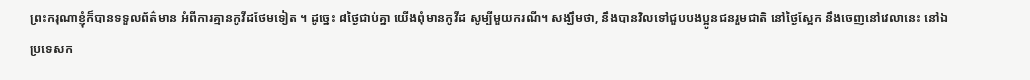ព្រះករុណាខ្ញុំក៏បានទទួលព័ត៌មាន អំពីការគ្មានកូវីដថែមទៀត ។ ដូច្នេះ ៨ថ្ងៃជាប់គ្នា យើងពុំមានកូវីដ សូម្បីមួយករណី។ សង្ឃឹមថា, នឹងបានវិលទៅជួបបងប្អូនជនរួមជាតិ នៅថ្ងៃស្អែក នឹងចេញនៅវេលានេះ នៅឯប្រទេសក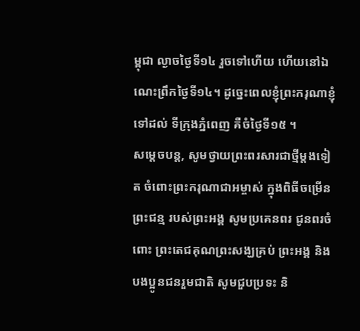ម្ពុជា ល្ងាចថ្ងៃទី១៤ រួចទៅហើយ ហើយនៅឯណេះព្រឹកថ្ងៃទី១៤។ ដូច្នេះពេលខ្ញុំព្រះករុណាខ្ញុំទៅដល់ ទីក្រុងភ្នំពេញ គឺចំថ្ងៃទី១៥ ។
សម្តេចបន្ត, សូមថ្វាយព្រះពរសារជាថ្មីម្តងទៀត ចំពោះព្រះករុណាជាអម្ចាស់ ក្នុងពិធីចម្រើនព្រះជន្ម របស់ព្រះអង្គ សូមប្រគេនពរ ជូនពរចំពោះ ព្រះតេជគុណព្រះសង្ឃគ្រប់ ព្រះអង្គ និងបងប្អូនជនរួមជាតិ សូមជួបប្រទះ និ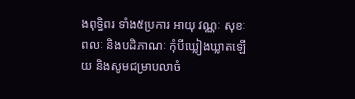ងពុទ្ធិពរ ទាំង៥ប្រការ អាយុ វណ្ណៈ សុខៈ ពលៈ និងបដិភាណៈ កុំបីឃ្លៀងឃ្លាតឡើយ និងសូមជម្រាបលាចំ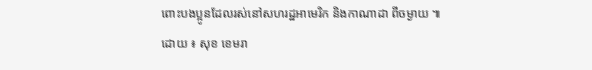ពោះបងប្អូនដែលរស់នៅសហរដ្ឋអាមេរិក និងកាណាដា ពីចម្ងាយ ៕
ដោយ ៖ សុខ ខេមរា